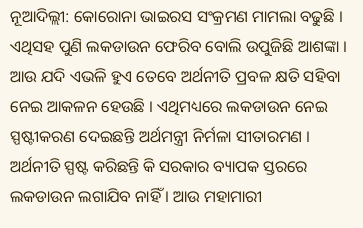ନୂଆଦିଲ୍ଲୀ: କୋରୋନା ଭାଇରସ ସଂକ୍ରମଣ ମାମଲା ବଢୁଛି । ଏଥିସହ ପୁଣି ଲକଡାଉନ ଫେରିବ ବୋଲି ଉପୁଜିଛି ଆଶଙ୍କା । ଆଉ ଯଦି ଏଭଳି ହୁଏ ତେବେ ଅର୍ଥନୀତି ପ୍ରବଳ କ୍ଷତି ସହିବା ନେଇ ଆକଳନ ହେଉଛି । ଏଥିମଧ୍ୟରେ ଲକଡାଉନ ନେଇ ସ୍ପଷ୍ଟୀକରଣ ଦେଇଛନ୍ତି ଅର୍ଥମନ୍ତ୍ରୀ ନିର୍ମଳା ସୀତାରମଣ ।
ଅର୍ଥନୀତି ସ୍ପଷ୍ଟ କରିଛନ୍ତି କି ସରକାର ବ୍ୟାପକ ସ୍ତରରେ ଲକଡାଉନ ଲଗାଯିବ ନାହିଁ । ଆଉ ମହାମାରୀ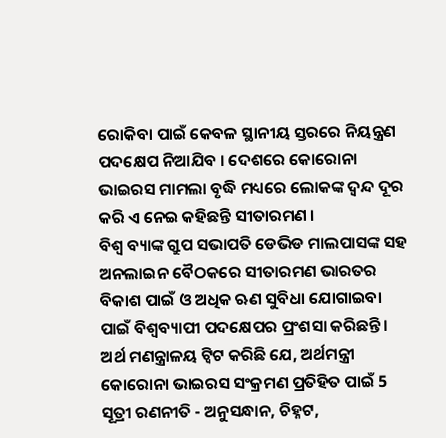ରୋକିବା ପାଇଁ କେବଳ ସ୍ଥାନୀୟ ସ୍ତରରେ ନିୟନ୍ତ୍ରଣ ପଦକ୍ଷେପ ନିଆଯିବ । ଦେଶରେ କୋରୋନା ଭାଇରସ ମାମଲା ବୃଦ୍ଧି ମଧ୍ୟରେ ଲୋକଙ୍କ ଦ୍ବନ୍ଦ ଦୂର କରି ଏ ନେଇ କହିଛନ୍ତି ସୀତାରମଣ ।
ବିଶ୍ବ ବ୍ୟାଙ୍କ ଗ୍ରୁପ ସଭାପତି ଡେଭିଡ ମାଲପାସଙ୍କ ସହ ଅନଲାଇନ ବୈଠକରେ ସୀତାରମଣ ଭାରତର ବିକାଶ ପାଇଁ ଓ ଅଧିକ ଋଣ ସୁବିଧା ଯୋଗାଇବା ପାଇଁ ବିଶ୍ବବ୍ୟାପୀ ପଦକ୍ଷେପର ପ୍ରଂଶସା କରିଛନ୍ତି । ଅର୍ଥ ମଣନ୍ତ୍ରାଳୟ ଟ୍ବିଟ କରିଛି ଯେ, ଅର୍ଥମନ୍ତ୍ରୀ କୋରୋନା ଭାଇରସ ସଂକ୍ରମଣ ପ୍ରତିହିତ ପାଇଁ 5 ସୂତ୍ରୀ ରଣନୀତି - ଅନୁସନ୍ଧାନ, ଚିହ୍ନଟ,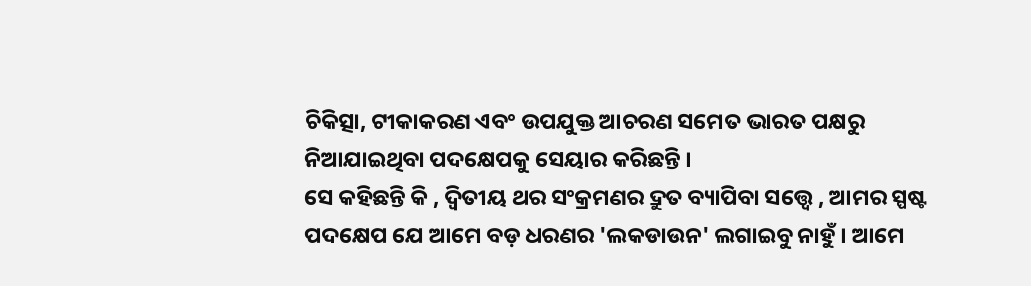ଚିକିତ୍ସା, ଟୀକାକରଣ ଏବଂ ଉପଯୁକ୍ତ ଆଚରଣ ସମେତ ଭାରତ ପକ୍ଷରୁ ନିଆଯାଇଥିବା ପଦକ୍ଷେପକୁ ସେୟାର କରିଛନ୍ତି ।
ସେ କହିଛନ୍ତି କି , ଦ୍ବିତୀୟ ଥର ସଂକ୍ରମଣର ଦ୍ରୁତ ବ୍ୟାପିବା ସତ୍ତ୍ବେ , ଆମର ସ୍ପଷ୍ଟ ପଦକ୍ଷେପ ଯେ ଆମେ ବଡ଼ ଧରଣର 'ଲକଡାଉନ' ଲଗାଇବୁ ନାହୁଁ । ଆମେ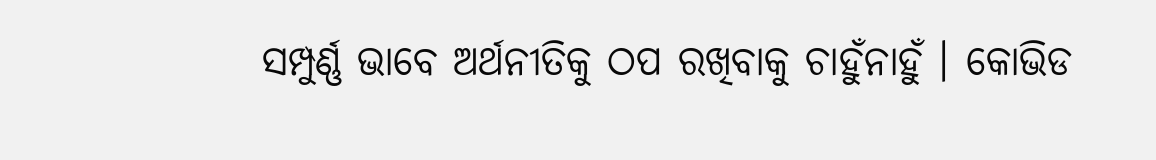ସମ୍ପୁର୍ଣ୍ଣ ଭାବେ ଅର୍ଥନୀତିକୁ ଠପ ରଖିବାକୁ ଚାହୁଁନାହୁଁ । କୋଭିଡ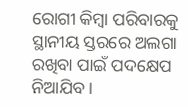ରୋଗୀ କିମ୍ବା ପରିବାରକୁ ସ୍ଥାନୀୟ ସ୍ତରରେ ଅଲଗା ରଖିବା ପାଇଁ ପଦକ୍ଷେପ ନିଆଯିବ।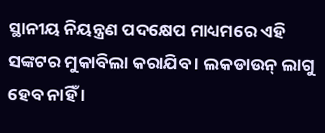ସ୍ଥାନୀୟ ନିୟନ୍ତ୍ରଣ ପଦକ୍ଷେପ ମାଧ୍ୟମରେ ଏହି ସଙ୍କଟର ମୁକାବିଲା କରାଯିବ । ଲକଡାଉନ୍ ଲାଗୁ ହେବ ନାହିଁ ।